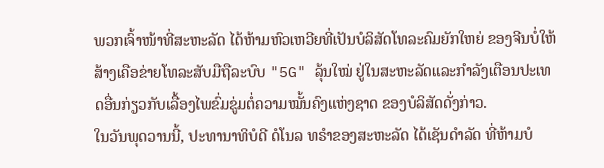ພວກເຈົ້າໜ້າທີ່ສະຫະລັດ ໄດ້ຫ້າມຫົວເຫວີຍທີ່ເປັນບໍລິສັດໂທລະຄົມຍັກໃຫຍ່ ຂອງຈີນບໍ່ໃຫ້ສ້າງເຄືອຂ່າຍໂທລະສັບມືຖືລະບົບ "5G" ລຸ້ນໃໝ່ ຢູ່ໃນສະຫະລັດແລະກຳລັງເຕືອນປະເທດອື່ນກ່ຽວກັບເລື້ອງໄພຂົ່ມຂູ່ມຕໍ່ຄວາມໝັ້ນຄົງແຫ່ງຊາດ ຂອງບໍລິສັດດັ່ງກ່າວ.
ໃນວັນພຸດວານນີ້, ປະທານາທິບໍດີ ດໍໂນລ ທຣຳຂອງສະຫະລັດ ໄດ້ເຊັນດຳລັດ ທີ່ຫ້າມບໍ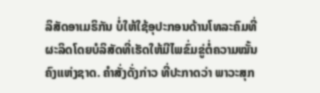ລິສັດອາເມຣິກັນ ບໍ່ໃຫ້ໃຊ້ອຸປະກອນດ້ານໂທລະຄົມທີ່ຜະລິດໂດຍບໍລິສັດທີ່ເຮັດໃຫ້ມີໄພຂົ່ມຂູ່ຕໍ່ຄວາມໝັ້ນຄົງແຫ່ງຊາດ. ຄຳສັ່ງດັ່ງກ່າວ ທີ່ປະກາດວ່າ ພາວະສຸກ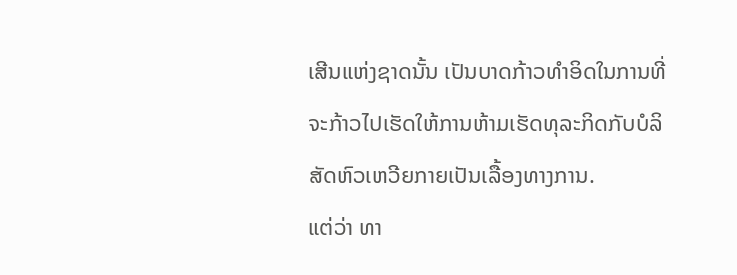ເສີນແຫ່ງຊາດນັ້ນ ເປັນບາດກ້າວທຳອິດໃນການທີ່ຈະກ້າວໄປເຮັດໃຫ້ການຫ້າມເຮັດທຸລະກິດກັບບໍລິສັດຫົວເຫວີຍກາຍເປັນເລື້ອງທາງການ.
ແຕ່ວ່າ ທາ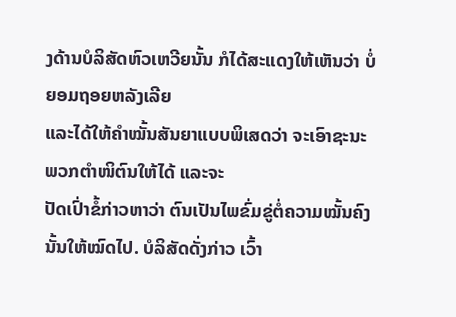ງດ້ານບໍລິສັດຫົວເຫວີຍນັ້ນ ກໍໄດ້ສະແດງໃຫ້ເຫັນວ່າ ບໍ່ຍອມຖອຍຫລັງເລີຍ
ແລະໄດ້ໃຫ້ຄຳໝັ້ນສັນຍາແບບພິເສດວ່າ ຈະເອົາຊະນະພວກຕຳໜິຕົນໃຫ້ໄດ້ ແລະຈະ
ປັດເປົ່າຂໍ້ກ່າວຫາວ່າ ຕົນເປັນໄພຂົ່ມຂູ່ຕໍ່ຄວາມໝັ້ນຄົງນັ້ນໃຫ້ໝົດໄປ. ບໍລິສັດດັ່ງກ່າວ ເວົ້າ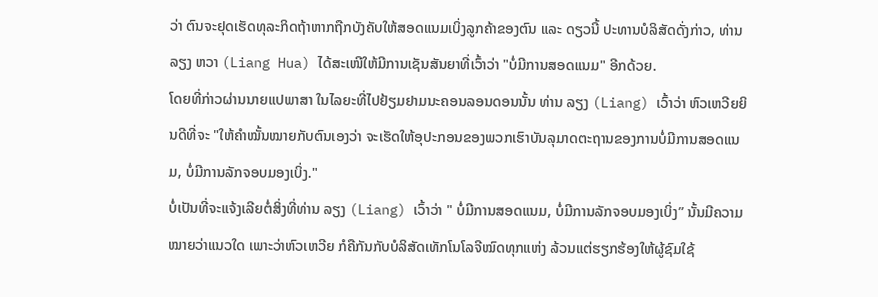ວ່າ ຕົນຈະຢຸດເຮັດທຸລະກິດຖ້າຫາກຖືກບັງຄັບໃຫ້ສອດແນມເບິ່ງລູກຄ້າຂອງຕົນ ແລະ ດຽວນີ້ ປະທານບໍລິສັດດັ່ງກ່າວ, ທ່ານ ລຽງ ຫວາ (Liang Hua) ໄດ້ສະເໜີໃຫ້ມີການເຊັນສັນຍາທີ່ເວົ້າວ່າ "ບໍ່ມີການສອດແນມ" ອີກດ້ວຍ.
ໂດຍທີ່ກ່າວຜ່ານນາຍແປພາສາ ໃນໄລຍະທີ່ໄປຢ້ຽມຢາມນະຄອນລອນດອນນັ້ນ ທ່ານ ລຽງ (Liang) ເວົ້າວ່າ ຫົວເຫວີຍຍິນດີທີ່ຈະ "ໃຫ້ຄຳໝັ້ນໝາຍກັບຕົນເອງວ່າ ຈະເຮັດໃຫ້ອຸປະກອນຂອງພວກເຮົາບັນລຸມາດຕະຖານຂອງການບໍ່ມີການສອດແນມ, ບໍ່ມີການລັກຈອບມອງເບິ່ງ."
ບໍ່ເປັນທີ່ຈະແຈ້ງເລີຍຕໍ່ສິ່ງທີ່ທ່ານ ລຽງ (Liang) ເວົ້າວ່າ " ບໍ່ມີການສອດແນມ, ບໍ່ມີການລັກຈອບມອງເບິ່ງ” ນັ້ນມີຄວາມໝາຍວ່າແນວໃດ ເພາະວ່າຫົວເຫວີຍ ກໍຄືກັນກັບບໍລິສັດເທັກໂນໂລຈີໝົດທຸກແຫ່ງ ລ້ວນແຕ່ຮຽກຮ້ອງໃຫ້ຜູ້ຊົມໃຊ້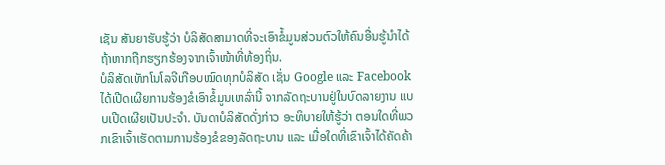ເຊັນ ສັນຍາຮັບຮູ້ວ່າ ບໍລິສັດສາມາດທີ່ຈະເອົາຂໍ້ມູນສ່ວນຕົວໃຫ້ຄົນອື່ນຮູ້ນຳໄດ້ ຖ້າຫາກຖືກຮຽກຮ້ອງຈາກເຈົ້າໜ້າທີ່ທ້ອງຖິ່ນ.
ບໍລິສັດເທັກໂນໂລຈີເກືອບໝົດທຸກບໍລິສັດ ເຊັ່ນ Google ແລະ Facebook ໄດ້ເປີດເຜີຍການຮ້ອງຂໍເອົາຂໍ້ມູນເຫລົ່ານີ້ ຈາກລັດຖະບານຢູ່ໃນບົດລາຍງານ ແບບເປີດເຜີຍເປັນປະຈຳ. ບັນດາບໍລິສັດດັ່ງກ່າວ ອະທິບາຍໃຫ້ຮູ້ວ່າ ຕອນໃດທີ່ພວກເຂົາເຈົ້າເຮັດຕາມການຮ້ອງຂໍຂອງລັດຖະບານ ແລະ ເມື່ອໃດທີ່ເຂົາເຈົ້າໄດ້ຄັດຄ້າ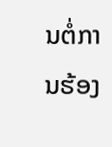ນຕໍ່ການຮ້ອງ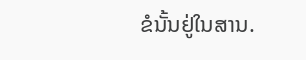ຂໍນັ້ນຢູ່ໃນສານ.